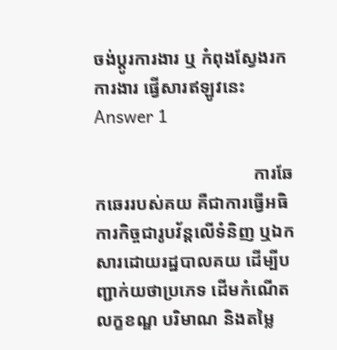ចង់ប្តូរការងារ ឬ កំពុងស្វែងរកការងារ ផ្វើសារឥឡូវនេះ
Answer 1

                                    ការឆែកឆេររបស់គយ គឺជាការធ្វើអធិការកិច្ចជារូបវ័ន្តលើទំនិញ ឬឯកសារដោយរដ្ឋបាលគយ ដើម្បីបញ្ជាក់យថាប្រភេទ ដើមកំណើត លក្ខខណ្ឌ បរិមាណ និងតម្លៃ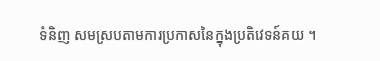ទំនិញ សមស្របតាមការប្រកាសនៃក្នុងប្រតិវេទន៍គយ ។